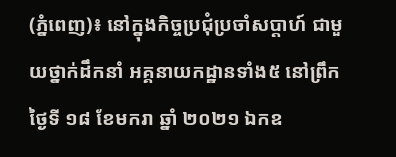(ភ្នំពេញ)៖ នៅក្នុងកិច្ចប្រជុំប្រចាំសប្ដាហ៍ ជាមួយថ្នាក់ដឹកនាំ អគ្គនាយកដ្ឋានទាំង៥ នៅព្រឹកថ្ងៃទី ១៨ ខែមករា ឆ្នាំ ២០២១ ឯកឧ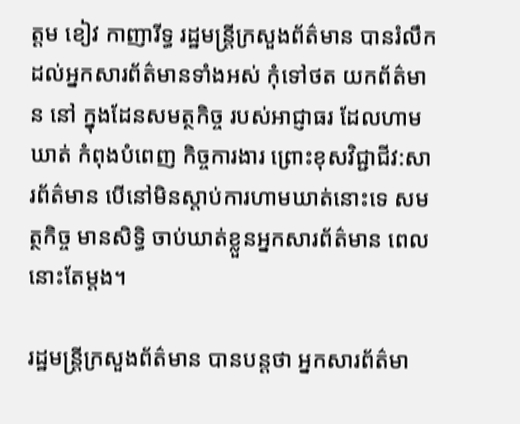ត្តម ខៀវ កាញារីទ្ធ រដ្ឋមន្ត្រីក្រសួងព័ត៌មាន បានរំលឹកដល់អ្នកសារព័ត៌មានទាំងអស់ កុំទៅថត យកព័ត៌មាន នៅ ក្នុងដែនសមត្ថកិច្ច របស់អាជ្ញាធរ ដែលហាមឃាត់ កំពុងបំពេញ កិច្ចការងារ ព្រោះខុសវិជ្ជាជីវ:សារព័ត៌មាន បើនៅមិនស្តាប់ការហាមឃាត់នោះទេ សមត្ថកិច្ច មានសិទ្ធិ ចាប់ឃាត់ខ្លួនអ្នកសារព័ត៌មាន ពេលនោះតែម្តង។

រដ្ឋមន្ត្រីក្រសួងព័ត៌មាន បានបន្តថា អ្នកសារព័ត៌មា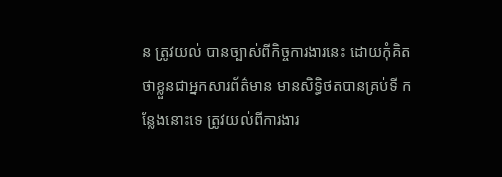ន ត្រូវយល់ បានច្បាស់ពីកិច្ចការងារនេះ ដោយកុំគិតថាខ្លួនជាអ្នកសារព័ត៌មាន មានសិទ្ធិថតបានគ្រប់ទី កន្លែងនោះទេ ត្រូវយល់ពីការងារ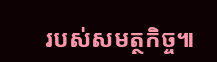របស់សមត្ថកិច្ច៕